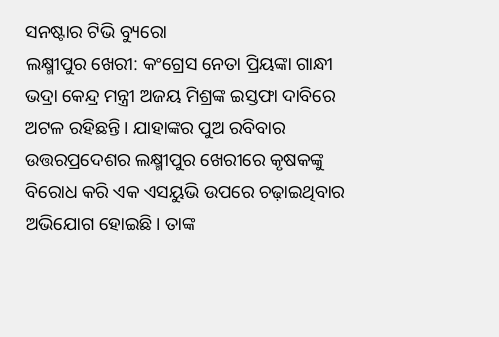ସନଷ୍ଟାର ଟିଭି ବ୍ୟୁରୋ
ଲକ୍ଷ୍ମୀପୁର ଖେରୀ: କଂଗ୍ରେସ ନେତା ପ୍ରିୟଙ୍କା ଗାନ୍ଧୀ ଭଦ୍ରା କେନ୍ଦ୍ର ମନ୍ତ୍ରୀ ଅଜୟ ମିଶ୍ରଙ୍କ ଇସ୍ତଫା ଦାବିରେ ଅଟଳ ରହିଛନ୍ତି। ଯାହାଙ୍କର ପୁଅ ରବିବାର ଉତ୍ତରପ୍ରଦେଶର ଲକ୍ଷ୍ମୀପୁର ଖେରୀରେ କୃଷକଙ୍କୁ ବିରୋଧ କରି ଏକ ଏସୟୁଭି ଉପରେ ଚଢ଼ାଇଥିବାର ଅଭିଯୋଗ ହୋଇଛି। ତାଙ୍କ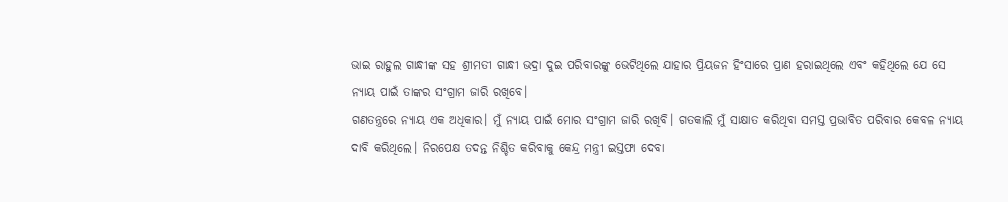ଭାଇ ରାହୁଲ ଗାନ୍ଧୀଙ୍କ ସହ ଶ୍ରୀମତୀ ଗାନ୍ଧୀ ଭଦ୍ରା ଦୁଇ ପରିବାରଙ୍କୁ ଭେଟିଥିଲେ ଯାହାର ପ୍ରିୟଜନ ହିଂସାରେ ପ୍ରାଣ ହରାଇଥିଲେ ଏବଂ କହିଥିଲେ ଯେ ସେ ନ୍ୟାୟ ପାଇଁ ତାଙ୍କର ସଂଗ୍ରାମ ଜାରି ରଖିବେ।
ଗଣତନ୍ତ୍ରରେ ନ୍ୟାୟ ଏକ ଅଧିକାର। ମୁଁ ନ୍ୟାୟ ପାଇଁ ମୋର ସଂଗ୍ରାମ ଜାରି ରଖିବି। ଗତକାଲି ମୁଁ ସାକ୍ଷାତ କରିଥିବା ସମସ୍ତ ପ୍ରଭାବିତ ପରିବାର କେବଳ ନ୍ୟାୟ ଦାବି କରିଥିଲେ। ନିରପେକ୍ଷ ତଦନ୍ତ ନିଶ୍ଚିତ କରିବାକୁ କେନ୍ଦ୍ର ମନ୍ତ୍ରୀ ଇସ୍ତଫା ଦେବା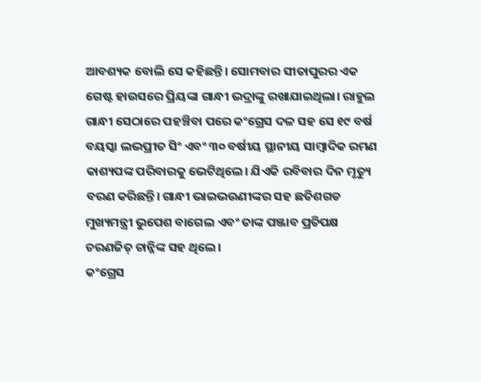ଆବଶ୍ୟକ ବୋଲି ସେ କହିଛନ୍ତି। ସୋମବାର ସୀତାପୁରର ଏକ ଗେଷ୍ଟ ହାଉସରେ ପ୍ରିୟଙ୍କା ଗାନ୍ଧୀ ଭଦ୍ରାଙ୍କୁ ରଖାଯାଇଥିଲା। ରାହୁଲ ଗାନ୍ଧୀ ସେଠାରେ ପହଞ୍ଚିବା ପରେ କଂଗ୍ରେସ ଦଳ ସହ ସେ ୧୯ ବର୍ଷ ବୟସ୍କା ଲଭପ୍ରୀତ ସିଂ ଏବଂ ୩୦ ବର୍ଷୀୟ ସ୍ଥାନୀୟ ସାମ୍ବାଦିକ ରମଣ କାଶ୍ୟପଙ୍କ ପରିବାରକୁ ଭେଟିଥିଲେ। ଯିଏକି ରବିବାର ଦିନ ମୃତ୍ୟୁ ବରଣ କରିଛନ୍ତି। ଗାନ୍ଧୀ ଭାଇଭଉଣୀଙ୍କର ସହ ଛତିଶଗଡ ମୁଖ୍ୟମନ୍ତ୍ରୀ ଭୁପେଶ ବାଗେଲ ଏବଂ ତାଙ୍କ ପଞ୍ଜାବ ପ୍ରତିପକ୍ଷ ଚରଣଜିତ୍ ଚାନ୍ନିଙ୍କ ସହ ଥିଲେ।
କଂଗ୍ରେସ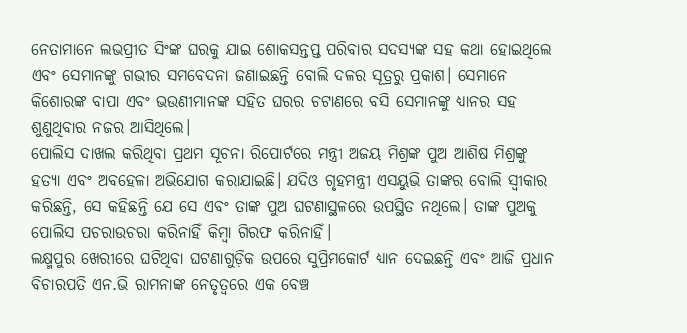ନେତାମାନେ ଲଭପ୍ରୀତ ସିଂଙ୍କ ଘରକୁ ଯାଇ ଶୋକସନ୍ତପ୍ତ ପରିବାର ସଦସ୍ୟଙ୍କ ସହ କଥା ହୋଇଥିଲେ ଏବଂ ସେମାନଙ୍କୁ ଗଭୀର ସମବେଦନା ଜଣାଇଛନ୍ତି ବୋଲି ଦଳର ସୂତ୍ରରୁ ପ୍ରକାଶ। ସେମାନେ କିଶୋରଙ୍କ ବାପା ଏବଂ ଭଉଣୀମାନଙ୍କ ସହିତ ଘରର ଚଟାଣରେ ବସି ସେମାନଙ୍କୁ ଧ୍ୟାନର ସହ ଶୁଣୁଥିବାର ନଜର ଆସିଥିଲେ।
ପୋଲିସ ଦାଖଲ କରିଥିବା ପ୍ରଥମ ସୂଚନା ରିପୋର୍ଟରେ ମନ୍ତ୍ରୀ ଅଜୟ ମିଶ୍ରଙ୍କ ପୁଅ ଆଶିଷ ମିଶ୍ରଙ୍କୁ ହତ୍ୟା ଏବଂ ଅବହେଳା ଅଭିଯୋଗ କରାଯାଇଛି। ଯଦିଓ ଗୃହମନ୍ତ୍ରୀ ଏସୟୁଭି ତାଙ୍କର ବୋଲି ସ୍ୱୀକାର କରିଛନ୍ତି, ସେ କହିଛନ୍ତି ଯେ ସେ ଏବଂ ତାଙ୍କ ପୁଅ ଘଟଣାସ୍ଥଳରେ ଉପସ୍ଥିତ ନଥିଲେ। ତାଙ୍କ ପୁଅକୁ ପୋଲିସ ପଚରାଉଚରା କରିନାହିଁ କିମ୍ବା ଗିରଫ କରିନାହିଁ।
ଲକ୍ଷ୍ମପୁର ଖେରୀରେ ଘଟିଥିବା ଘଟଣାଗୁଡ଼ିକ ଉପରେ ସୁପ୍ରିମକୋର୍ଟ ଧ୍ୟାନ ଦେଇଛନ୍ତି ଏବଂ ଆଜି ପ୍ରଧାନ ବିଚାରପତି ଏନ.ଭି ରାମନାଙ୍କ ନେତୃତ୍ୱରେ ଏକ ବେଞ୍ଚ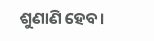ଶୁଣାଣି ହେବ।